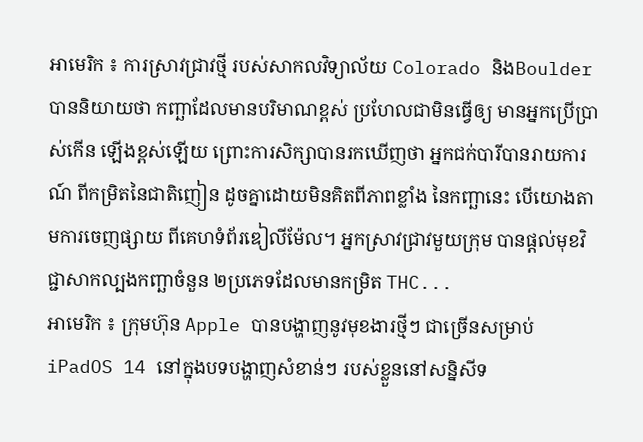អាមេរិក ៖ ការស្រាវជ្រាវថ្មី របស់សាកលវិទ្យាល័យ Colorado និងBoulder បាននិយាយថា កញ្ឆាដែលមានបរិមាណខ្ពស់ ប្រហែលជាមិនធ្វើឲ្យ មានអ្នកប្រើប្រាស់កើន ឡើងខ្ពស់ឡើយ ព្រោះការសិក្សាបានរកឃើញថា អ្នកជក់បារីបានរាយការណ៍ ពីកម្រិតនៃជាតិញៀន ដូចគ្នាដោយមិនគិតពីភាពខ្លាំង នៃកញ្ឆានេះ បើយោងតាមការចេញផ្សាយ ពីគេហទំព័រឌៀលីម៉ែល។ អ្នកស្រាវជ្រាវមួយក្រុម បានផ្តល់មុខវិជ្ជាសាកល្បងកញ្ឆាចំនួន ២ប្រភេទដែលមានកម្រិត THC...
អាមេរិក ៖ ក្រុមហ៊ុន Apple បានបង្ហាញនូវមុខងារថ្មីៗ ជាច្រើនសម្រាប់ iPadOS 14 នៅក្នុងបទបង្ហាញសំខាន់ៗ របស់ខ្លួននៅសន្និសីទ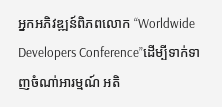អ្នកអភិវឌ្ឍន៍ពិភពលោក “Worldwide Developers Conference”ដើម្បីទាក់ទាញចំណា់អារម្មណ៍ អតិ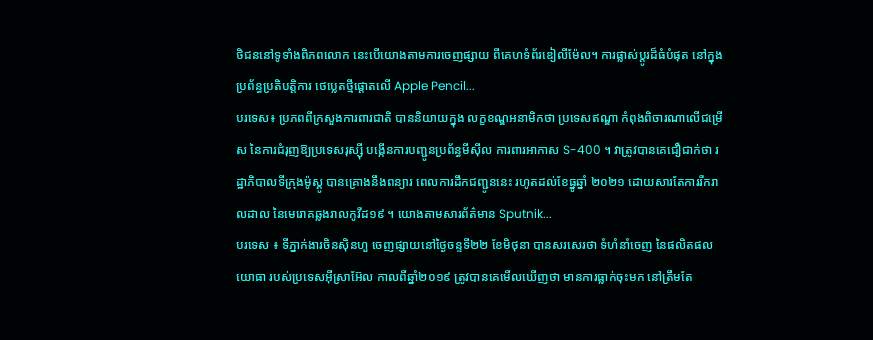ថិជននៅទូទាំងពិភពលោក នេះបើយោងតាមការចេញផ្សាយ ពីគេហទំព័រឌៀលីម៉ែល។ ការផ្លាស់ប្តូរដ៏ធំបំផុត នៅក្នុងប្រព័ន្ធប្រតិបត្តិការ ថេប្លេតថ្មីផ្តោតលើ Apple Pencil...
បរទេស៖ ប្រភពពីក្រសួងការពារជាតិ បាននិយាយក្នុង លក្ខខណ្ឌអនាមិកថា ប្រទេសឥណ្ឌា កំពុងពិចារណាលើជម្រើស នៃការជំរុញឱ្យប្រទេសរុស្ស៊ី បង្កើនការបញ្ជូនប្រព័ន្ធមីស៊ីល ការពារអាកាស S-400 ។ វាត្រូវបានគេជឿជាក់ថា រដ្ឋាភិបាលទីក្រុងម៉ូស្គូ បានគ្រោងនឹងពន្យារ ពេលការដឹកជញ្ជូននេះ រហូតដល់ខែធ្នូឆ្នាំ ២០២១ ដោយសារតែការរីករាលដាល នៃមេរោគឆ្លងរាលកូវីដ១៩ ។ យោងតាមសារព័ត៌មាន Sputnik...
បរទេស ៖ ទីភ្នាក់ងារចិនស៊ិនហួ ចេញផ្សាយនៅថ្ងៃចន្ទទី២២ ខែមិថុនា បានសរសេរថា ទំហំនាំចេញ នៃផលិតផលយោធា របស់ប្រទេសអ៊ីស្រាអ៊ែល កាលពីឆ្នាំ២០១៩ ត្រូវបានគេមើលឃើញថា មានការធ្លាក់ចុះមក នៅត្រឹមតែ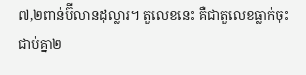៧,២ពាន់ប៊ីលានដុល្លារ។ តួលេខនេះ គឺជាតួលេខធ្លាក់ចុះជាប់គ្នា២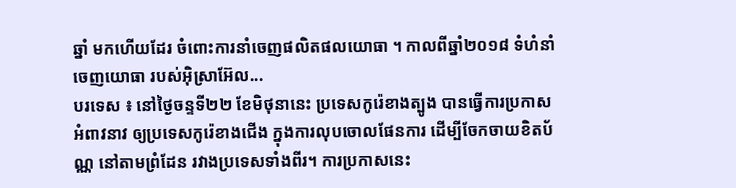ឆ្នាំ មកហើយដែរ ចំពោះការនាំចេញផលិតផលយោធា ។ កាលពីឆ្នាំ២០១៨ ទំហំនាំចេញយោធា របស់អ៊ិស្រាអ៊ែល...
បរទេស ៖ នៅថ្ងៃចន្ទទី២២ ខែមិថុនានេះ ប្រទេសកូរ៉េខាងត្បូង បានធ្វើការប្រកាសអំពាវនាវ ឲ្យប្រទេសកូរ៉េខាងជើង ក្នុងការលុបចោលផែនការ ដើម្បីចែកចាយខិតប័ណ្ណ នៅតាមព្រំដែន រវាងប្រទេសទាំងពីរ។ ការប្រកាសនេះ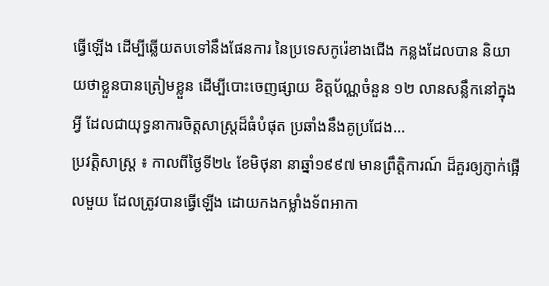ធ្វើឡើង ដើម្បីឆ្លើយតបទៅនឹងផែនការ នៃប្រទេសកូរ៉េខាងជើង កន្លងដែលបាន និយាយថាខ្លួនបានត្រៀមខ្លួន ដើម្បីបោះចេញផ្សាយ ខិត្តប័ណ្ណចំនួន ១២ លានសន្លឹកនៅក្នុងអ្វី ដែលជាយុទ្ធនាការចិត្តសាស្ត្រដ៏ធំបំផុត ប្រឆាំងនឹងគូប្រជែង...
ប្រវត្តិសាស្ត្រ ៖ កាលពីថ្ងៃទី២៤ ខែមិថុនា នាឆ្នាំ១៩៩៧ មានព្រឹត្តិការណ៍ ដ៏គួរឲ្យភ្ញាក់ផ្អើលមួយ ដែលត្រូវបានធ្វើឡើង ដោយកងកម្លាំងទ័ពអាកា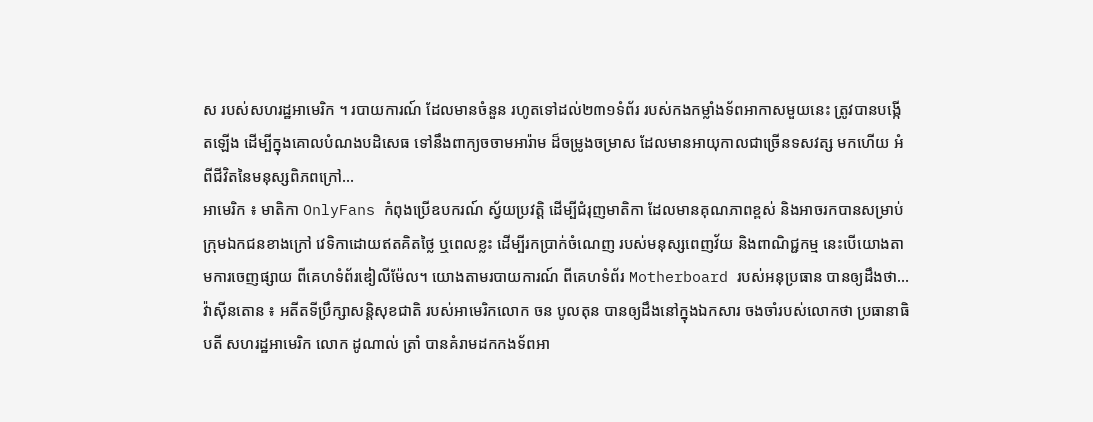ស របស់សហរដ្ឋអាមេរិក ។ របាយការណ៍ ដែលមានចំនួន រហូតទៅដល់២៣១ទំព័រ របស់កងកម្លាំងទ័ពអាកាសមួយនេះ ត្រូវបានបង្កើតឡើង ដើម្បីក្នុងគោលបំណងបដិសេធ ទៅនឹងពាក្យចចាមអារ៉ាម ដ៏ចម្រូងចម្រាស ដែលមានអាយុកាលជាច្រើនទសវត្ស មកហើយ អំពីជីវិតនៃមនុស្សពិភពក្រៅ...
អាមេរិក ៖ មាតិកា OnlyFans កំពុងប្រើឧបករណ៍ ស្វ័យប្រវត្ដិ ដើម្បីជំរុញមាតិកា ដែលមានគុណភាពខ្ពស់ និងអាចរកបានសម្រាប់ ក្រុមឯកជនខាងក្រៅ វេទិកាដោយឥតគិតថ្លៃ ឬពេលខ្លះ ដើម្បីរកប្រាក់ចំណេញ របស់មនុស្សពេញវ័យ និងពាណិជ្ជកម្ម នេះបើយោងតាមការចេញផ្សាយ ពីគេហទំព័រឌៀលីម៉ែល។ យោងតាមរបាយការណ៍ ពីគេហទំព័រ Motherboard របស់អនុប្រធាន បានឲ្យដឹងថា...
វ៉ាស៊ីនតោន ៖ អតីតទីប្រឹក្សាសន្តិសុខជាតិ របស់អាមេរិកលោក ចន បូលតុន បានឲ្យដឹងនៅក្នុងឯកសារ ចងចាំរបស់លោកថា ប្រធានាធិបតី សហរដ្ឋអាមេរិក លោក ដូណាល់ ត្រាំ បានគំរាមដកកងទ័ពអា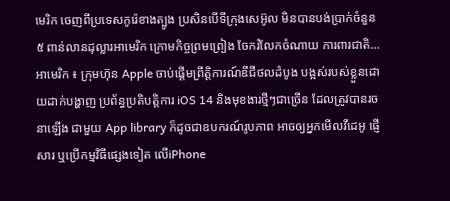មេរិក ចេញពីប្រទេសកូរ៉េខាងត្បូង ប្រសិនបើទីក្រុងសេអ៊ូល មិនបានបង់ប្រាក់ចំនួន ៥ ពាន់លានដុល្លារអាមេរិក ក្រោមកិច្ចព្រមព្រៀង ចែករំលែកចំណាយ ការពារជាតិ...
អាមេរិក ៖ ក្រុមហ៊ុន Apple ចាប់ផ្តើមព្រឹត្តិការណ៍ឌីជីថលដំបូង បង្អស់របស់ខ្លួនដោយដាក់បង្ហាញ ប្រព័ន្ធប្រតិបត្តិការ iOS 14 និងមុខងារថ្មីៗជាច្រើន ដែលត្រូវបានរចនាឡើង ជាមួយ App library ក៏ដូចជាឧបករណ៍រូបភាព អាចឲ្យអ្នកមើលវីដេអូ ផ្ញើសារ ឬប្រើកម្មវិធីផ្សេងទៀត លើiPhone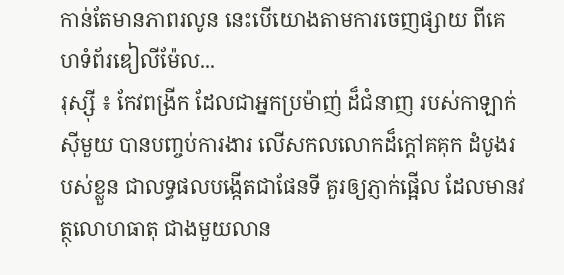កាន់តែមានភាពរលូន នេះបើយោងតាមការចេញផ្សាយ ពីគេហទំព័រឌៀលីម៉ែល...
រុស្ស៊ី ៖ កែវពង្រីក ដែលជាអ្នកប្រម៉ាញ់ ដ៏ជំនាញ របស់កាឡាក់ស៊ីមួយ បានបញ្ចប់ការងារ លើសកលលោកដ៏ក្តៅគគុក ដំបូងរបស់ខ្លួន ជាលទ្ធផលបង្កើតជាផែនទី គួរឲ្យភ្ញាក់ផ្អើល ដែលមានវត្ថុលោហធាតុ ជាងមួយលាន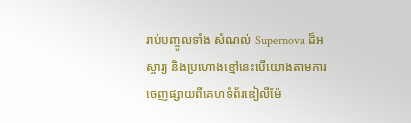រាប់បញ្ចូលទាំង សំណល់ Supernova ដ៏អស្ចារ្យ និងប្រហោងខ្មៅនេះបើយោងតាមការចេញផ្សាយពីគេហទំព័រឌៀលីម៉ែ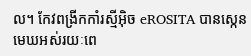ល។ កែវពង្រីកកាំរស្មីអ៊ិច eROSITA បានស្កេនមេឃអស់រយៈពេ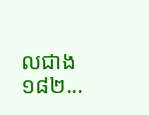លជាង ១៨២...